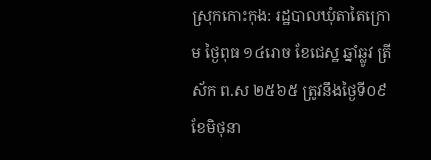ស្រុកកោះកុង: រដ្ឋបាលឃុំតាតៃក្រោម ថ្ងៃពុធ ១៤រោច ខែជេស្ឋ ឆ្នាំឆ្លូវ ត្រីស័ក ព.ស ២៥៦៥ ត្រូវនឹងថ្ងៃទី០៩ ខែមិថុនា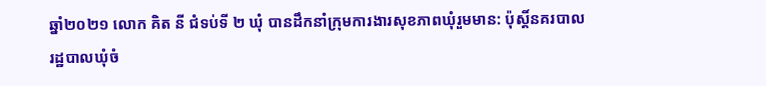ឆ្នាំ២០២១ លោក គិត នី ជំទប់ទី ២ ឃុំ បានដឹកនាំក្រុមការងារសុខភាពឃុំរួមមាន: ប៉ុស្តិ៍នគរបាលរដ្ឋបាលឃុំចំ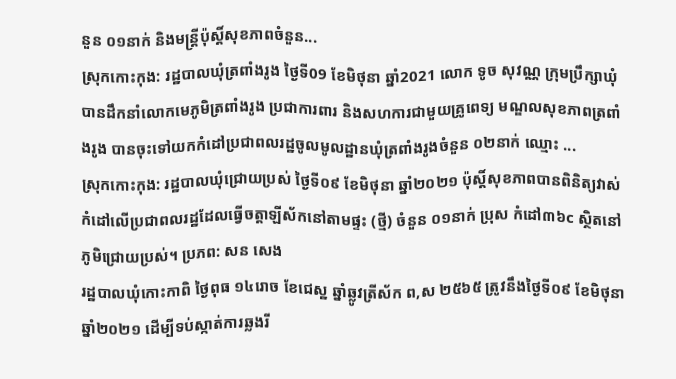នួន ០១នាក់ និងមន្ត្រីប៉ុស្តិ៍សុខភាពចំនួន...
ស្រុកកោះកុង: រដ្ឋបាលឃុំត្រពាំងរូង ថ្ងៃទី09 ខែមិថុនា ឆ្នាំ2021 លោក ទូច សុវណ្ណ ក្រុមប្រឹក្សាឃុំបានដឹកនាំលោកមេភូមិត្រពាំងរូង ប្រជាការពារ និងសហការជាមួយគ្រូពេទ្យ មណ្ឌលសុខភាពត្រពាំងរូង បានចុះទៅយកកំដៅប្រជាពលរដ្ឋចូលមូលដ្ឋានឃុំត្រពាំងរូងចំនួន ០២នាក់ ឈ្មោះ ...
ស្រុកកោះកុង: រដ្ឋបាលឃុំជ្រោយប្រស់ ថ្ងៃទី០៩ ខែមិថុនា ឆ្នាំ២០២១ ប៉ុស្តិ៍សុខភាពបានពិនិត្យវាស់កំដៅលើប្រជាពលរដ្ឋដែលធ្វើចត្តាឡីស័កនៅតាមផ្ទះ (ថ្មី) ចំនួន ០១នាក់ ប្រុស កំដៅ៣៦c ស្ថិតនៅភូមិជ្រោយប្រស់។ ប្រភព: សន សេង
រដ្ឋបាលឃុំកោះកាពិ ថ្ងៃពុធ ១៤រោច ខែជេស្ឋ ឆ្នាំឆ្លូវត្រីស័ក ព,ស ២៥៦៥ ត្រូវនឹងថ្ងៃទី០៩ ខែមិថុនា ឆ្នាំ២០២១ ដើម្បីទប់ស្កាត់ការឆ្លងរី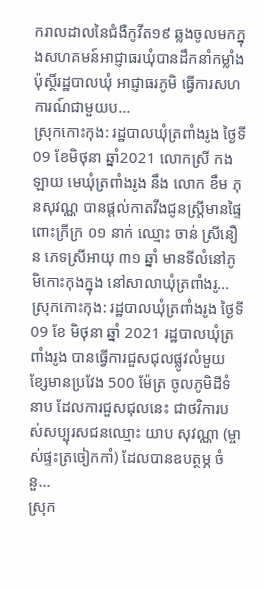ករាលដាលនៃជំងឺកូវីត១៩ ឆ្លងចូលមកក្នុងសហគមន៍អាជ្ញាធរឃុំបានដឹកនាំកម្លាំងប៉ុស្ថិ៍រដ្ឋបាលឃុំ អាជ្ញាធរភូមិ ធ្វើការសហការណ៍ជាមួយប...
ស្រុកកោះកុង: រដ្ឋបាលឃុំត្រពាំងរូង ថ្ងៃទី09 ខែមិថុនា ឆ្នាំ2021 លោកស្រី កង ឡាយ មេឃុំត្រពាំងរូង នឹង លោក ខឹម ភុនសុវណ្ណ បានផ្ដល់កាតវីងជូនស្ត្រីមានផ្ទៃពោះក្រីក្រ ០១ នាក់ ឈ្មោះ ចាន់ ស្រីនឿន ភេទស្រីអាយុ ៣១ ឆ្នាំ មានទីលំនៅភូមិកោះកុងក្នុង នៅសាលាឃុំត្រពាំងរូ...
ស្រុកកោះកុង: រដ្ឋបាលឃុំត្រពាំងរូង ថ្ងៃទី 09 ខែ មិថុនា ឆ្នាំ 2021 រដ្ឋបាលឃុំត្រពាំងរូង បានធ្វើការជួសជុលផ្លូវលំមួយខ្សែមានប្រវែង 500 ម៉ែត្រ ចូលភូមិដីទំនាប ដែលការជួសជុលនេះ ជាថវិការបស់សប្បុរសជនឈ្មោះ យាប សុវណ្ណា (ម្ចាស់ផ្ទះត្រចៀកកាំ) ដែលបានឧបត្ថម្ភ ចំនួ...
ស្រុក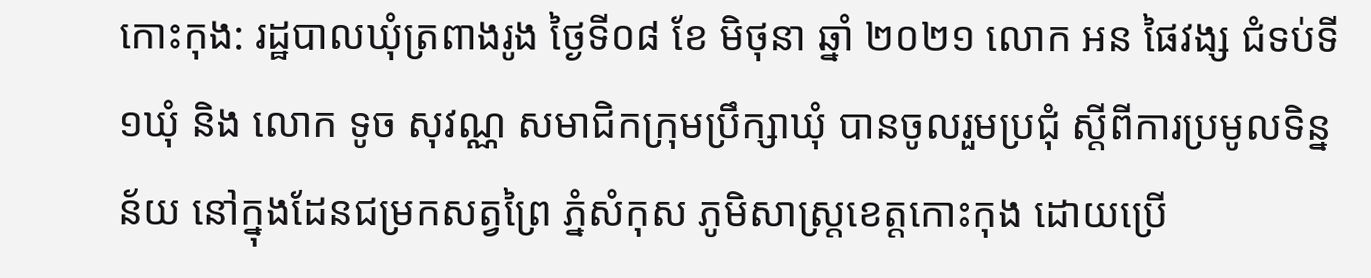កោះកុង: រដ្ឋបាលឃុំត្រពាងរូង ថ្ងៃទី០៨ ខែ មិថុនា ឆ្នាំ ២០២១ លោក អន ផៃវង្ស ជំទប់ទី ១ឃុំ និង លោក ទូច សុវណ្ណ សមាជិកក្រុមប្រឹក្សាឃុំ បានចូលរួមប្រជុំ ស្តីពីការប្រមូលទិន្នន័យ នៅក្នុងដែនជម្រកសត្វព្រៃ ភ្នំសំកុស ភូមិសាស្រ្តខេត្តកោះកុង ដោយប្រើ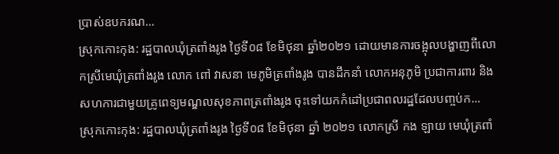ប្រាស់ឧបករណ...
ស្រុកកោះកុង: រដ្ឋបាលឃុំត្រពាំងរូង ថ្ងៃទី០៨ ខែមិថុនា ឆ្នាំ២០២១ ដោយមានការចង្អុលបង្ហាញពីលោកស្រីមេឃុំត្រពាំងរូង លោក ពៅ វាសនា មេភូមិត្រពាំងរូង បានដឹកនាំ លោកអនុភូមិ ប្រជាការពារ និងសហការជាមួយគ្រូពេទ្យមណ្ឌលសុខភាពត្រពាំងរូង ចុះទៅយកកំដៅប្រជាពលរដ្ឋដែលបញ្ចប់ក...
ស្រុកកោះកុង: រដ្ឋបាលឃុំត្រពាំងរូង ថ្ងៃទី០៨ ខែមិថុនា ឆ្នាំ ២០២១ លោកស្រី កង ឡាយ មេឃុំត្រពាំ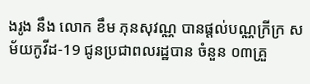ងរូង នឹង លោក ខឹម ភុនសុវណ្ណ បានផ្ដល់បណ្ណក្រីក្រ សម័យកូវីដ-19 ជូនប្រជាពលរដ្ឋបាន ចំនួន ០៣គ្រួ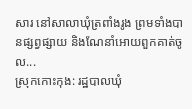សារ នៅសាលាឃុំត្រពាំងរូង ព្រមទាំងបានផ្សព្វផ្សាយ និងណែនាំអោយពួកគាត់ចូល...
ស្រុកកោះកុង: រដ្ឋបាលឃុំ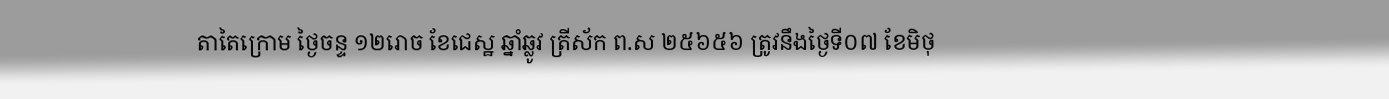តាតៃក្រោម ថ្ងៃចន្ទ ១២រោច ខែជេស្ឋ ឆ្នាំឆ្លូវ ត្រីស័ក ព.ស ២៥៦៥៦ ត្រូវនឹងថ្ងៃទី០៧ ខែមិថុ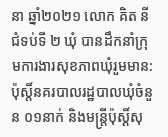នា ឆ្នាំ២០២១ លោក គិត នី ជំទប់ទី ២ ឃុំ បានដឹកនាំក្រុមការងារសុខភាពឃុំរួមមាន: ប៉ុស្តិ៍នគរបាលរដ្ឋបាលឃុំចំនួន ០១នាក់ និងមន្ត្រីប៉ុស្តិ៍សុ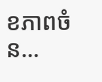ខភាពចំន...